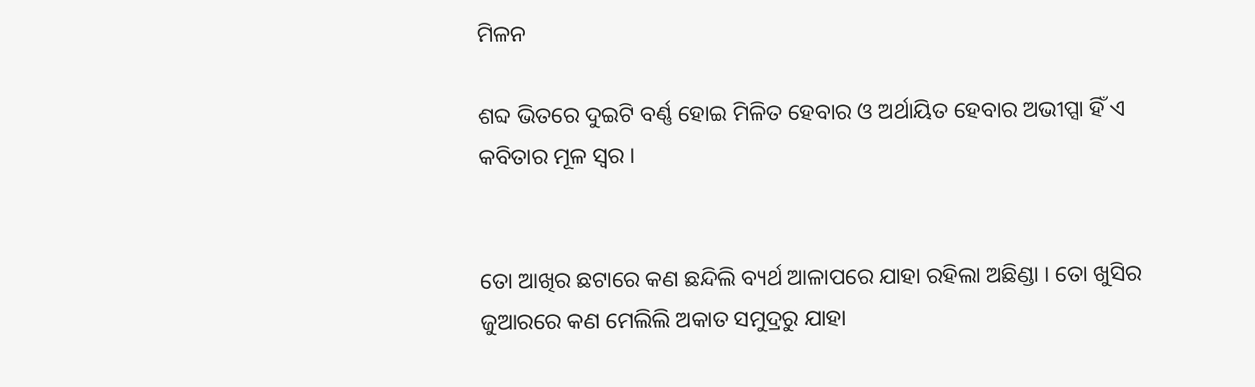ମିଳନ

ଶବ୍ଦ ଭିତରେ ଦୁଇଟି ବର୍ଣ୍ଣ ହୋଇ ମିଳିତ ହେବାର ଓ ଅର୍ଥାୟିତ ହେବାର ଅଭୀପ୍ସା ହିଁ ଏ କବିତାର ମୂଳ ସ୍ଵର ।


ତୋ ଆଖିର ଛଟାରେ କଣ ଛନ୍ଦିଲି ବ୍ୟର୍ଥ ଆଳାପରେ ଯାହା ରହିଲା ଅଛିଣ୍ଡା । ତୋ ଖୁସିର ଜୁଆରରେ କଣ ମେଲିଲି ଅକାତ ସମୁଦ୍ରରୁ ଯାହା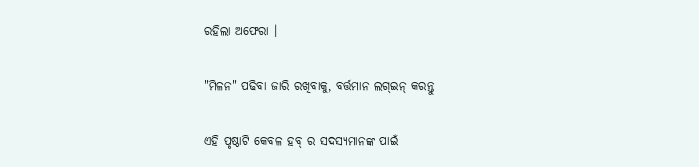ରହିଲା ଅଫେରା ।

"ମିଳନ" ପଢିବା ଜାରି ରଖିବାକୁ, ବର୍ତ୍ତମାନ ଲଗ୍ଇନ୍ କରନ୍ତୁ

ଏହି ପୃଷ୍ଠାଟି କେବଳ ହବ୍ ର ସଦସ୍ୟମାନଙ୍କ ପାଇଁ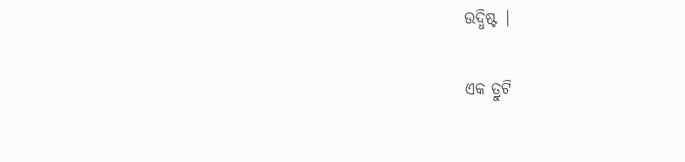ଉଦ୍ଧିଷ୍ଟ |

ଏକ ତ୍ରୁଟି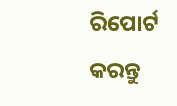ରିପୋର୍ଟ କରନ୍ତୁ